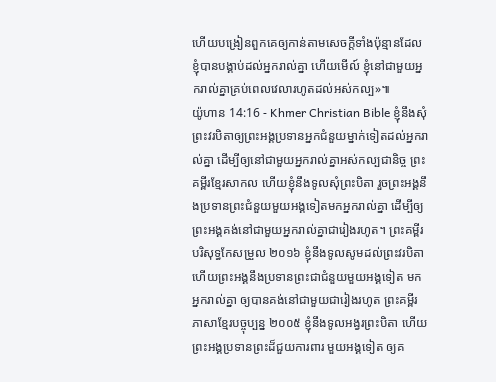ហើយបង្រៀនពួកគេឲ្យកាន់តាមសេចក្ដីទាំងប៉ុន្មានដែលខ្ញុំបានបង្គាប់ដល់អ្នករាល់គ្នា ហើយមើល៍ ខ្ញុំនៅជាមួយអ្នករាល់គ្នាគ្រប់ពេលវេលារហូតដល់អស់កល្ប»៕
យ៉ូហាន 14:16 - Khmer Christian Bible ខ្ញុំនឹងសុំព្រះវរបិតាឲ្យព្រះអង្គប្រទានអ្នកជំនួយម្នាក់ទៀតដល់អ្នករាល់គ្នា ដើម្បីឲ្យនៅជាមួយអ្នករាល់គ្នាអស់កល្បជានិច្ច ព្រះគម្ពីរខ្មែរសាកល ហើយខ្ញុំនឹងទូលសុំព្រះបិតា រួចព្រះអង្គនឹងប្រទានព្រះជំនួយមួយអង្គទៀតមកអ្នករាល់គ្នា ដើម្បីឲ្យព្រះអង្គគង់នៅជាមួយអ្នករាល់គ្នាជារៀងរហូត។ ព្រះគម្ពីរបរិសុទ្ធកែសម្រួល ២០១៦ ខ្ញុំនឹងទូលសូមដល់ព្រះវរបិតា ហើយព្រះអង្គនឹងប្រទានព្រះជាជំនួយមួយអង្គទៀត មកអ្នករាល់គ្នា ឲ្យបានគង់នៅជាមួយជារៀងរហូត ព្រះគម្ពីរភាសាខ្មែរបច្ចុប្បន្ន ២០០៥ ខ្ញុំនឹងទូលអង្វរព្រះបិតា ហើយព្រះអង្គប្រទានព្រះដ៏ជួយការពារ មួយអង្គទៀត ឲ្យគ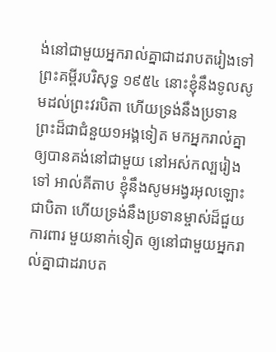ង់នៅជាមួយអ្នករាល់គ្នាជាដរាបតរៀងទៅ ព្រះគម្ពីរបរិសុទ្ធ ១៩៥៤ នោះខ្ញុំនឹងទូលសូមដល់ព្រះវរបិតា ហើយទ្រង់នឹងប្រទានព្រះដ៏ជាជំនួយ១អង្គទៀត មកអ្នករាល់គ្នា ឲ្យបានគង់នៅជាមួយ នៅអស់កល្បរៀងទៅ អាល់គីតាប ខ្ញុំនឹងសូមអង្វរអុលឡោះជាបិតា ហើយទ្រង់នឹងប្រទានម្ចាស់ដ៏ជួយការពារ មួយនាក់ទៀត ឲ្យនៅជាមួយអ្នករាល់គ្នាជាដរាបត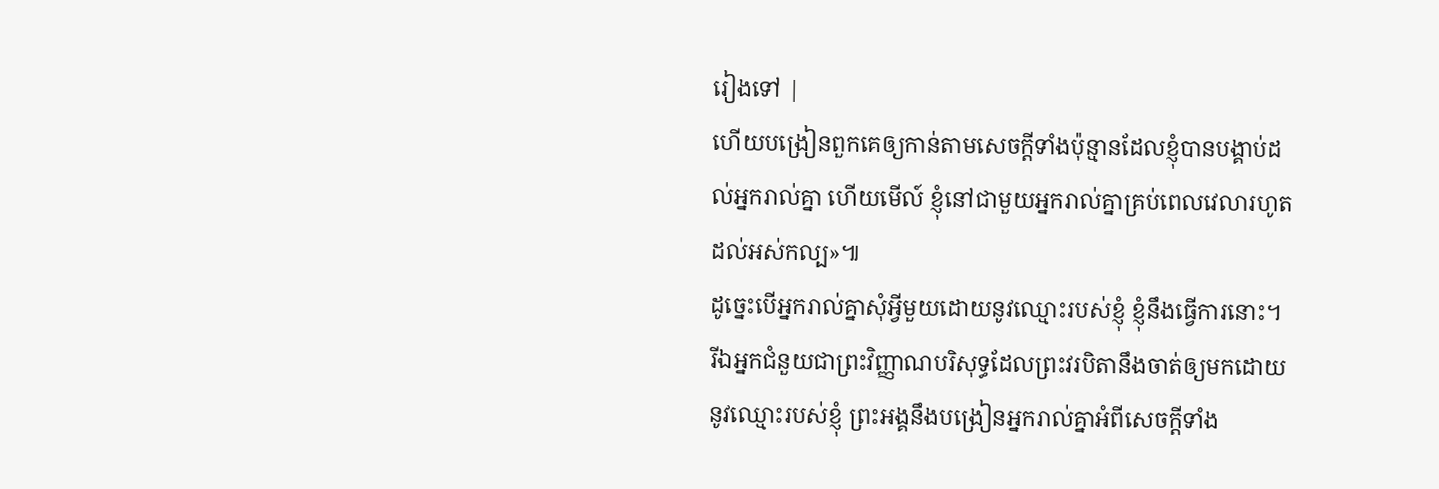រៀងទៅ |
ហើយបង្រៀនពួកគេឲ្យកាន់តាមសេចក្ដីទាំងប៉ុន្មានដែលខ្ញុំបានបង្គាប់ដល់អ្នករាល់គ្នា ហើយមើល៍ ខ្ញុំនៅជាមួយអ្នករាល់គ្នាគ្រប់ពេលវេលារហូតដល់អស់កល្ប»៕
ដូច្នេះបើអ្នករាល់គ្នាសុំអ្វីមួយដោយនូវឈ្មោះរបស់ខ្ញុំ ខ្ញុំនឹងធ្វើការនោះ។
រីឯអ្នកជំនួយជាព្រះវិញ្ញាណបរិសុទ្ធដែលព្រះវរបិតានឹងចាត់ឲ្យមកដោយនូវឈ្មោះរបស់ខ្ញុំ ព្រះអង្គនឹងបង្រៀនអ្នករាល់គ្នាអំពីសេចក្ដីទាំង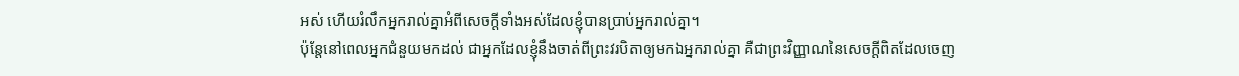អស់ ហើយរំលឹកអ្នករាល់គ្នាអំពីសេចក្ដីទាំងអស់ដែលខ្ញុំបានប្រាប់អ្នករាល់គ្នា។
ប៉ុន្ដែនៅពេលអ្នកជំនួយមកដល់ ជាអ្នកដែលខ្ញុំនឹងចាត់ពីព្រះវរបិតាឲ្យមកឯអ្នករាល់គ្នា គឺជាព្រះវិញ្ញាណនៃសេចក្ដីពិតដែលចេញ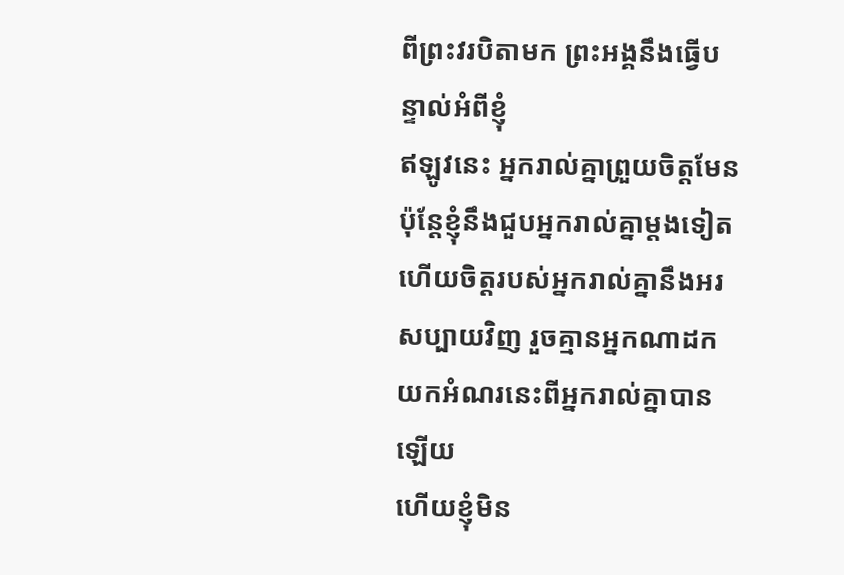ពីព្រះវរបិតាមក ព្រះអង្គនឹងធ្វើបន្ទាល់អំពីខ្ញុំ
ឥឡូវនេះ អ្នករាល់គ្នាព្រួយចិត្ដមែន ប៉ុន្ដែខ្ញុំនឹងជួបអ្នករាល់គ្នាម្តងទៀត ហើយចិត្តរបស់អ្នករាល់គ្នានឹងអរសប្បាយវិញ រួចគ្មានអ្នកណាដកយកអំណរនេះពីអ្នករាល់គ្នាបានឡើយ
ហើយខ្ញុំមិន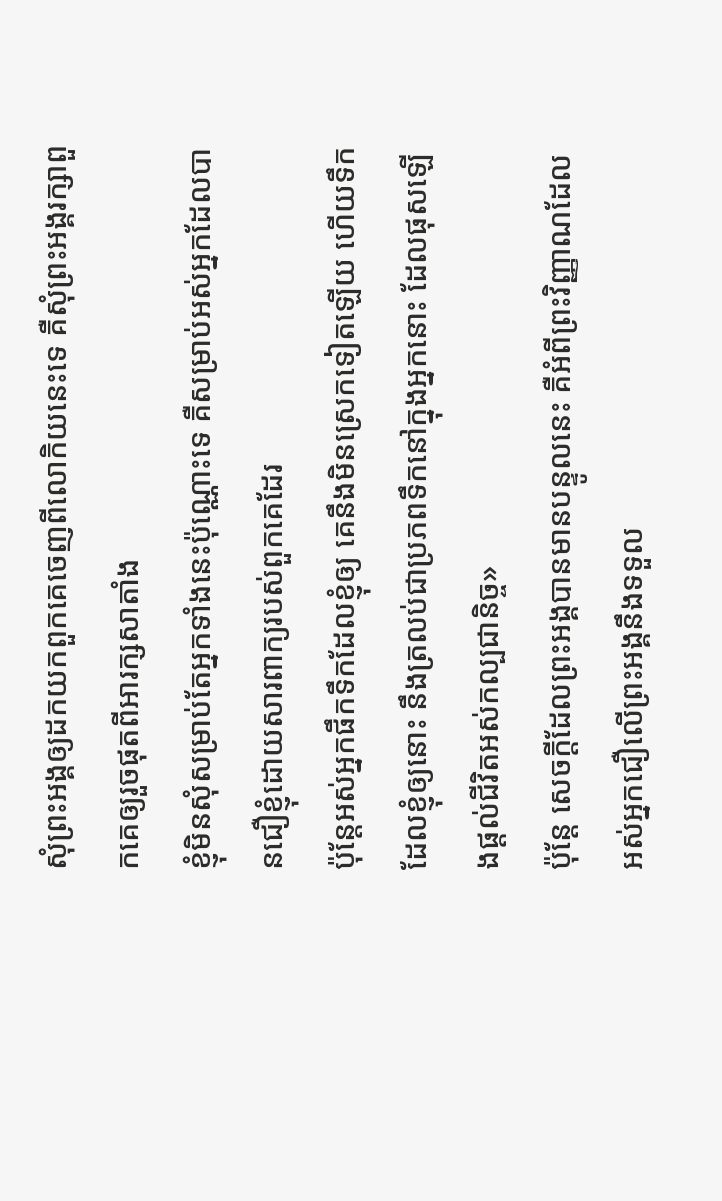សុំព្រះអង្គឲ្យដកយកពួកគេចេញពីលោកិយនេះទេ គឺសុំព្រះអង្គរក្សាពួកគេឲ្យរួចផុតពីអារក្សសាតាំង
ខ្ញុំមិនសុំសម្រាប់តែអ្នកទាំងនេះប៉ុណ្ណោះទេ គឺសម្រាប់អស់អ្នកដែលបានជឿខ្ញុំដោយសារពាក្យរបស់ពួកគេដែរ
ប៉ុន្ដែអស់អ្នកផឹកទឹកដែលខ្ញុំឲ្យ គេនឹងមិនស្រេកទៀតឡើយ ហើយទឹកដែលខ្ញុំឲ្យនោះ នឹងត្រលប់ជាប្រភពទឹកនៅក្នុងអ្នកនោះ ដែលផុសឡើងផ្ដល់ជីវិតអស់កល្បជានិច្ច»
ប៉ុន្ដែ សេចក្ដីដែលព្រះអង្គបានមានបន្ទូលនេះ គឺអំពីព្រះវិញ្ញាណដែលអស់អ្នកជឿលើព្រះអង្គនឹងទទួល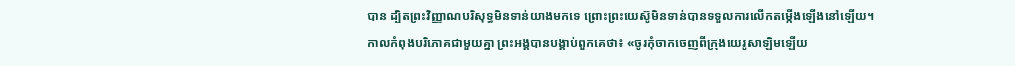បាន ដ្បិតព្រះវិញ្ញាណបរិសុទ្ធមិនទាន់យាងមកទេ ព្រោះព្រះយេស៊ូមិនទាន់បានទទួលការលើកតម្កើងឡើងនៅឡើយ។
កាលកំពុងបរិភោគជាមួយគ្នា ព្រះអង្គបានបង្គាប់ពួកគេថា៖ «ចូរកុំចាកចេញពីក្រុងយេរូសាឡិមឡើយ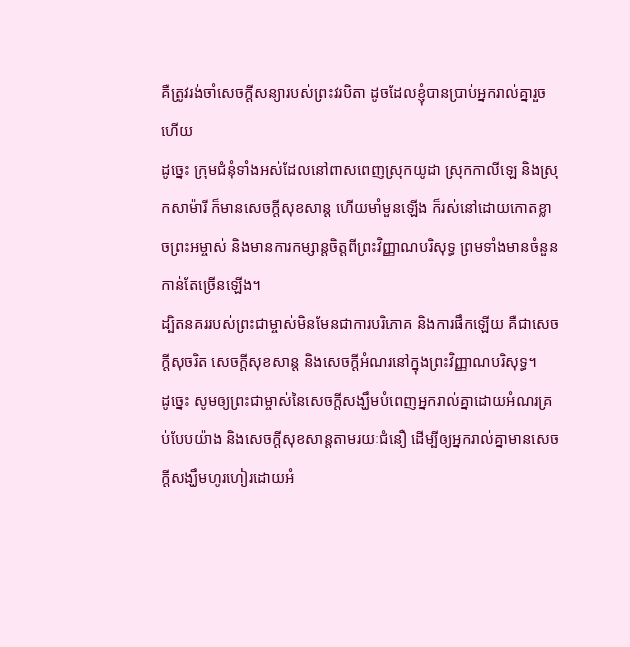គឺត្រូវរង់ចាំសេចក្ដីសន្យារបស់ព្រះវរបិតា ដូចដែលខ្ញុំបានប្រាប់អ្នករាល់គ្នារួចហើយ
ដូច្នេះ ក្រុមជំនុំទាំងអស់ដែលនៅពាសពេញស្រុកយូដា ស្រុកកាលីឡេ និងស្រុកសាម៉ារី ក៏មានសេចក្ដីសុខសាន្ដ ហើយមាំមួនឡើង ក៏រស់នៅដោយកោតខ្លាចព្រះអម្ចាស់ និងមានការកម្សាន្ដចិត្ដពីព្រះវិញ្ញាណបរិសុទ្ធ ព្រមទាំងមានចំនួនកាន់តែច្រើនឡើង។
ដ្បិតនគររបស់ព្រះជាម្ចាស់មិនមែនជាការបរិភោគ និងការផឹកឡើយ គឺជាសេចក្ដីសុចរិត សេចក្ដីសុខសាន្ត និងសេចក្ដីអំណរនៅក្នុងព្រះវិញ្ញាណបរិសុទ្ធ។
ដូច្នេះ សូមឲ្យព្រះជាម្ចាស់នៃសេចក្ដីសង្ឃឹមបំពេញអ្នករាល់គ្នាដោយអំណរគ្រប់បែបយ៉ាង និងសេចក្ដីសុខសាន្តតាមរយៈជំនឿ ដើម្បីឲ្យអ្នករាល់គ្នាមានសេចក្ដីសង្ឃឹមហូរហៀរដោយអំ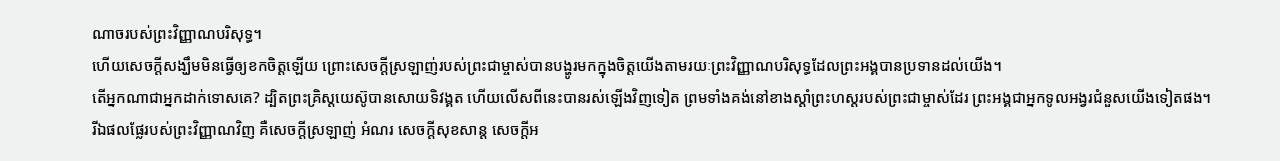ណាចរបស់ព្រះវិញ្ញាណបរិសុទ្ធ។
ហើយសេចក្ដីសង្ឃឹមមិនធ្វើឲ្យខកចិត្ដឡើយ ព្រោះសេចក្ដីស្រឡាញ់របស់ព្រះជាម្ចាស់បានបង្ហូរមកក្នុងចិត្ដយើងតាមរយៈព្រះវិញ្ញាណបរិសុទ្ធដែលព្រះអង្គបានប្រទានដល់យើង។
តើអ្នកណាជាអ្នកដាក់ទោសគេ? ដ្បិតព្រះគ្រិស្ដយេស៊ូបានសោយទិវង្គត ហើយលើសពីនេះបានរស់ឡើងវិញទៀត ព្រមទាំងគង់នៅខាងស្ដាំព្រះហស្ដរបស់ព្រះជាម្ចាស់ដែរ ព្រះអង្គជាអ្នកទូលអង្វរជំនួសយើងទៀតផង។
រីឯផលផ្លែរបស់ព្រះវិញ្ញាណវិញ គឺសេចក្ដីស្រឡាញ់ អំណរ សេចក្ដីសុខសាន្ដ សេចក្ដីអ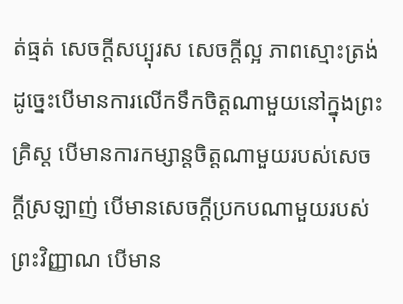ត់ធ្មត់ សេចក្ដីសប្បុរស សេចក្តីល្អ ភាពស្មោះត្រង់
ដូច្នេះបើមានការលើកទឹកចិត្ដណាមួយនៅក្នុងព្រះគ្រិស្ដ បើមានការកម្សាន្ដចិត្ដណាមួយរបស់សេចក្ដីស្រឡាញ់ បើមានសេចក្ដីប្រកបណាមួយរបស់ព្រះវិញ្ញាណ បើមាន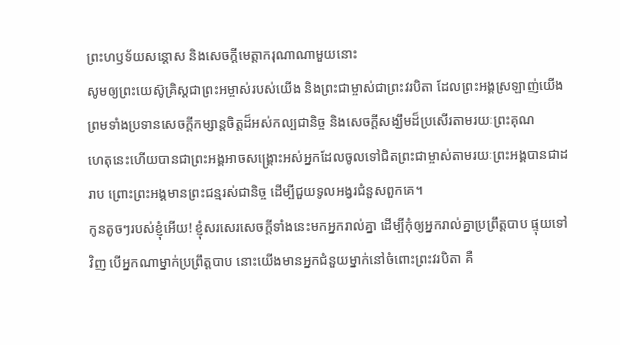ព្រះហឫទ័យសន្ដោស និងសេចក្ដីមេត្ដាករុណាណាមួយនោះ
សូមឲ្យព្រះយេស៊ូគ្រិស្ដជាព្រះអម្ចាស់របស់យើង និងព្រះជាម្ចាស់ជាព្រះវរបិតា ដែលព្រះអង្គស្រឡាញ់យើង ព្រមទាំងប្រទានសេចក្ដីកម្សាន្ដចិត្ដដ៏អស់កល្បជានិច្ច និងសេចក្ដីសង្ឃឹមដ៏ប្រសើរតាមរយៈព្រះគុណ
ហេតុនេះហើយបានជាព្រះអង្គអាចសង្គ្រោះអស់អ្នកដែលចូលទៅជិតព្រះជាម្ចាស់តាមរយៈព្រះអង្គបានជាដរាប ព្រោះព្រះអង្គមានព្រះជន្មរស់ជានិច្ច ដើម្បីជួយទូលអង្វរជំនួសពួកគេ។
កូនតូចៗរបស់ខ្ញុំអើយ! ខ្ញុំសរសេរសេចក្ដីទាំងនេះមកអ្នករាល់គ្នា ដើម្បីកុំឲ្យអ្នករាល់គ្នាប្រព្រឹត្ដបាប ផ្ទុយទៅវិញ បើអ្នកណាម្នាក់ប្រព្រឹត្ដបាប នោះយើងមានអ្នកជំនួយម្នាក់នៅចំពោះព្រះវរបិតា គឺ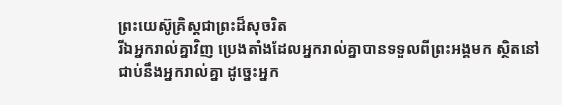ព្រះយេស៊ូគ្រិស្ដជាព្រះដ៏សុចរិត
រីឯអ្នករាល់គ្នាវិញ ប្រេងតាំងដែលអ្នករាល់គ្នាបានទទួលពីព្រះអង្គមក ស្ថិតនៅជាប់នឹងអ្នករាល់គ្នា ដូច្នេះអ្នក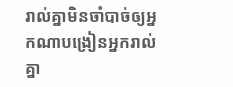រាល់គ្នាមិនចាំបាច់ឲ្យអ្នកណាបង្រៀនអ្នករាល់គ្នា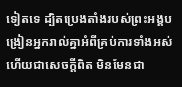ទៀតទេ ដ្បិតប្រេងតាំងរបស់ព្រះអង្គបង្រៀនអ្នករាល់គ្នាអំពីគ្រប់ការទាំងអស់ ហើយជាសេចក្ដីពិត មិនមែនជា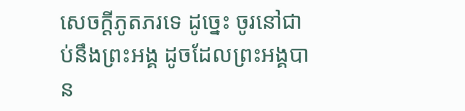សេចក្ដីភូតភរទេ ដូច្នេះ ចូរនៅជាប់នឹងព្រះអង្គ ដូចដែលព្រះអង្គបាន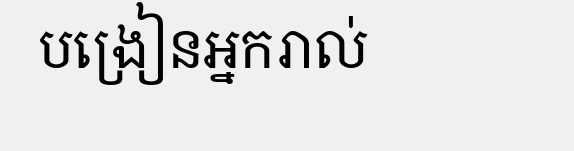បង្រៀនអ្នករាល់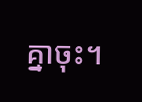គ្នាចុះ។